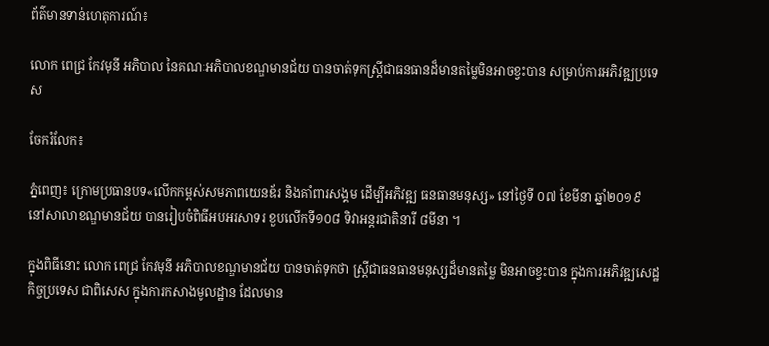ព័ត៌មានទាន់ហេតុការណ៍៖

លោក ពេជ្រ កែវមុនី អភិបាល នៃគណៈអភិបាលខណ្ឌមានជ័យ បានចាត់ទុកស្រ្តីជាធនធានដ៏មានតម្លៃមិនអាចខ្វះបាន សម្រាប់ការអភិវឌ្ឍប្រទេស

ចែករំលែក៖

ភ្នំពេញ៖ ក្រោមប្រធានបទ«លើកកម្ពស់សមភាពយេនឌ័រ និងគាំពារសង្គម ដើម្បីអភិវឌ្ឍ ធនធានមនុស្ស» នៅថ្ងៃទី ០៧ ខែមីនា ឆ្នាំ២០១៩ នៅសាលាខណ្ឌមានជ័យ បានរៀបចំពិធីអបអរសាទរ ខួបលើកទី១០៨ ទិវាអន្តរជាតិនារី ៨មីនា ។

ក្នុងពិធីនោះ លោក ពេជ្រ កែវមុនី អភិបាលខណ្ឌមានជ័យ បានចាត់ទុកថា ស្រ្តីជាធនធានមនុស្សដ៏មានតម្លៃ មិនអាចខ្វះបាន ក្នុងការអភិវឌ្ឍសេដ្ឋកិច្ចប្រទេស ជាពិសេស ក្នុងការកសាងមូលដ្ឋាន ដែលមាន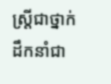ស្រ្តីជាថ្នាក់ ដឹកនាំជា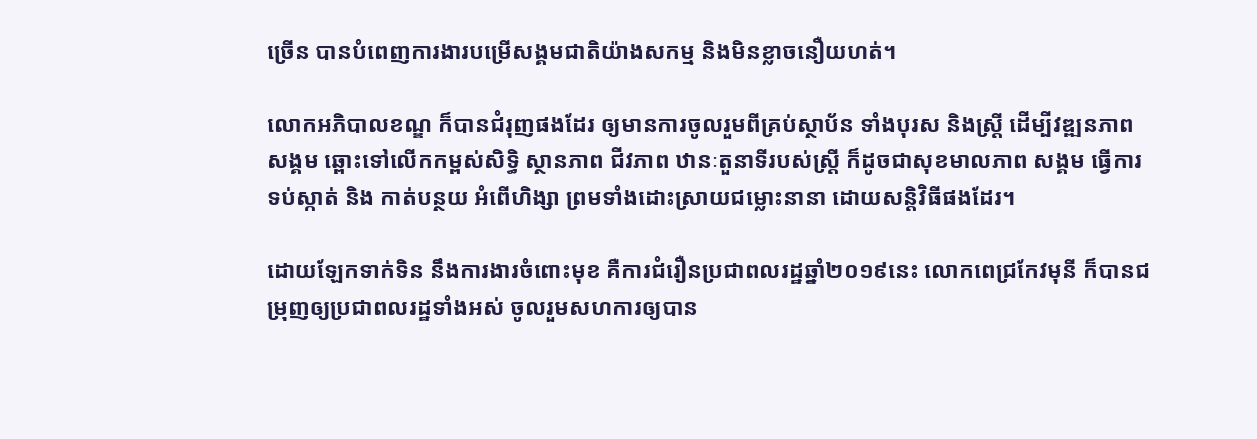ច្រើន បានបំពេញការងារបម្រើសង្គមជាតិយ៉ាងសកម្ម និងមិនខ្លាចនឿយហត់។

លោកអភិបាលខណ្ឌ ក៏បានជំរុញផងដែរ ឲ្យមានការចូលរួមពីគ្រប់ស្ថាប័ន ទាំងបុរស និងស្ត្រី ដើម្បីវឌ្ឍនភាពសង្គម ឆ្ពោះទៅលើកកម្ពស់សិទ្ធិ ស្ថានភាព ជីវភាព ឋានៈតួនាទីរបស់ស្ត្រី ក៏ដូចជាសុខមាលភាព សង្គម ធ្វើការ ទប់ស្កាត់ និង កាត់បន្ថយ អំពើហិង្សា ព្រមទាំងដោះស្រាយជម្លោះនានា ដោយសន្តិវិធីផងដែរ។

ដោយឡែកទាក់ទិន នឹងការងារចំពោះមុខ គឺការជំរឿនប្រជាពលរដ្ឋឆ្នាំ២០១៩នេះ លោកពេជ្រកែវមុនី ក៏បានជម្រុញឲ្យប្រជាពលរដ្ឋទាំងអស់ ចូលរួមសហការឲ្យបាន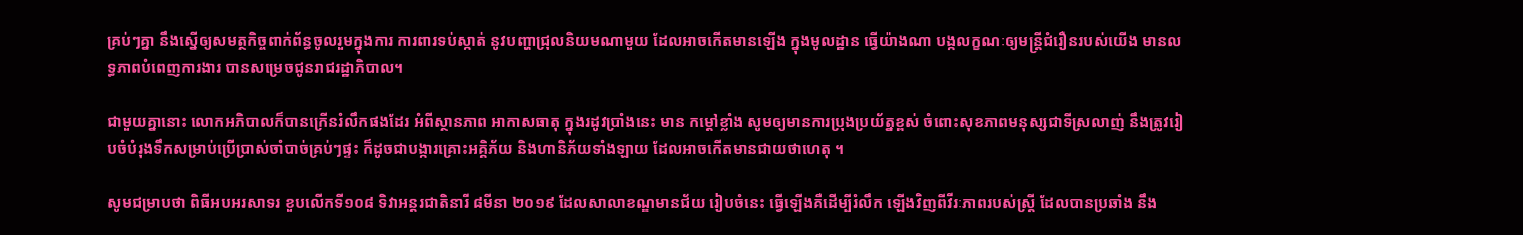គ្រប់ៗគ្នា នឹងស្នើឲ្យសមត្ថកិច្ចពាក់ព័ន្ធចូលរួមក្នុងការ ការពារទប់ស្កាត់ នូវបញ្ហាជ្រុលនិយមណាមួយ ដែលអាចកើតមានឡើង ក្នុងមូលដ្ឋាន ធ្វើយ៉ាងណា បង្កលក្ខណៈឲ្យមន្រ្តីជំរឿនរបស់យើង មានលទ្ធភាពបំពេញការងារ បានសម្រេចជូនរាជរដ្ឋាភិបាល។

ជាមួយគ្នានោះ លោកអភិបាលក៏បានក្រើនរំលឹកផងដែរ អំពីស្ថានភាព អាកាសធាតុ ក្នុងរដូវប្រាំងនេះ មាន កម្តៅខ្លាំង សូមឲ្យមានការប្រុងប្រយ័ត្នខ្ពស់ ចំពោះសុខភាពមនុស្សជាទីស្រលាញ់ នឹងត្រូវរៀបចំបំរុងទឹកសម្រាប់ប្រើប្រាស់ចាំបាច់គ្រប់ៗផ្ទះ ក៏ដូចជាបង្ការគ្រោះអគ្គិភ័យ និងហានិភ័យទាំងឡាយ ដែលអាចកើតមានជាយថាហេតុ ។

សូមជម្រាបថា ពិធីអបអរសាទរ ខួបលើកទី១០៨ ទិវាអន្តរជាតិនារី ៨មីនា ២០១៩ ដែលសាលាខណ្ឌមានជ័យ រៀបចំនេះ ធ្វើឡើងគឺដើម្បីរំលឹក ឡើងវិញពីវីរៈភាពរបស់ស្ត្រី ដែលបានប្រឆាំង នឹង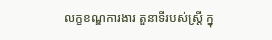លក្ខខណ្ឌការងារ តួនាទីរបស់ស្រ្តី ក្នុ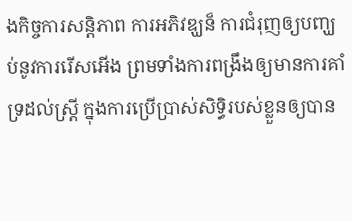ងកិច្ចការសន្តិភាព ការអភិវឌ្ឃន៏ ការជំរុញឲ្យបញ្ឃប់នូវការរើសអើង ព្រមទាំងការពង្រឹងឲ្យមានការគាំទ្រដល់ស្រ្តី ក្នុងការប្រើប្រាស់សិទ្ធិរបស់ខ្លួនឲ្យបាន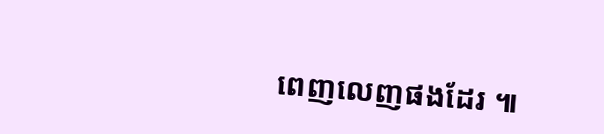ពេញលេញផងដែរ ៕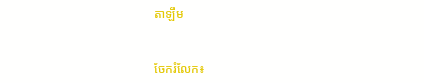តាឡឹម


ចែករំលែក៖